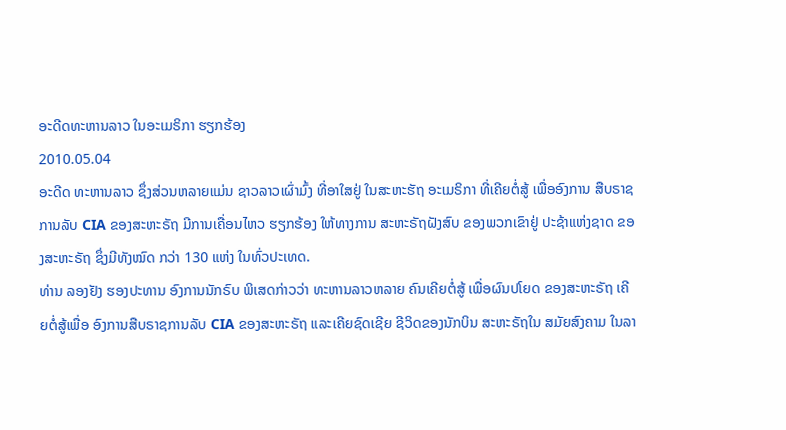ອະດີດທະຫານລາວ ໃນອະເມຣິກາ ຮຽກຮ້ອງ
2010.05.04
ອະດີດ ທະຫານລາວ ຊຶ່ງສ່ວນຫລາຍແມ່ນ ຊາວລາວເຜົ່າມົ້ງ ທີ່ອາໃສຢູ່ ໃນສະຫະຮັຖ ອະເມຣິກາ ທີ່ເຄີຍຕໍ່ສູ້ ເພື່ອອົງການ ສືບຣາຊການລັບ CIA ຂອງສະຫະຣັຖ ມີການເຄື່ອນໄຫວ ຮຽກຮ້ອງ ໃຫ້ທາງການ ສະຫະຣັຖຝັງສົບ ຂອງພວກເຂົາຢູ່ ປະຊ້າແຫ່ງຊາດ ຂອງສະຫະຣັຖ ຊຶ່ງມີທັງໝົດ ກວ່າ 130 ແຫ່ງ ໃນທົ່ວປະເທດ.
ທ່ານ ລອງຢັງ ຮອງປະທານ ອົງການນັກຣົບ ພິເສດກ່າວວ່າ ທະຫານລາວຫລາຍ ຄົນເຄີຍຕໍ່ສູ້ ເພື່ອຜົນປໂຍດ ຂອງສະຫະຣັຖ ເຄີຍຕໍ່ສູ້ເພື່ອ ອົງການສືບຣາຊການລັບ CIA ຂອງສະຫະຣັຖ ແລະເຄີຍຊົດເຊີຍ ຊີວິດຂອງນັກບິນ ສະຫະຣັຖໃນ ສມັຍສົງຄາມ ໃນລາ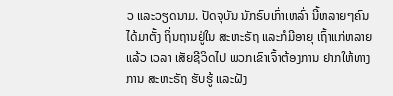ວ ແລະວຽດນາມ. ປັດຈຸບັນ ນັກຣົບເກົ່າເຫລົ່າ ນີ້ຫລາຍໆຄົນ ໄດ້ມາຕັ້ງ ຖິ່ນຖານຢູ່ໃນ ສະຫະຣັຖ ແລະກໍມີອາຍຸ ເຖົ້າແກ່ຫລາຍແລ້ວ ເວລາ ເສັຍຊີວິດໄປ ພວກເຂົາເຈົ້າຕ້ອງການ ຢາກໃຫ້ທາງການ ສະຫະຣັຖ ຮັບຮູ້ ແລະຝັງ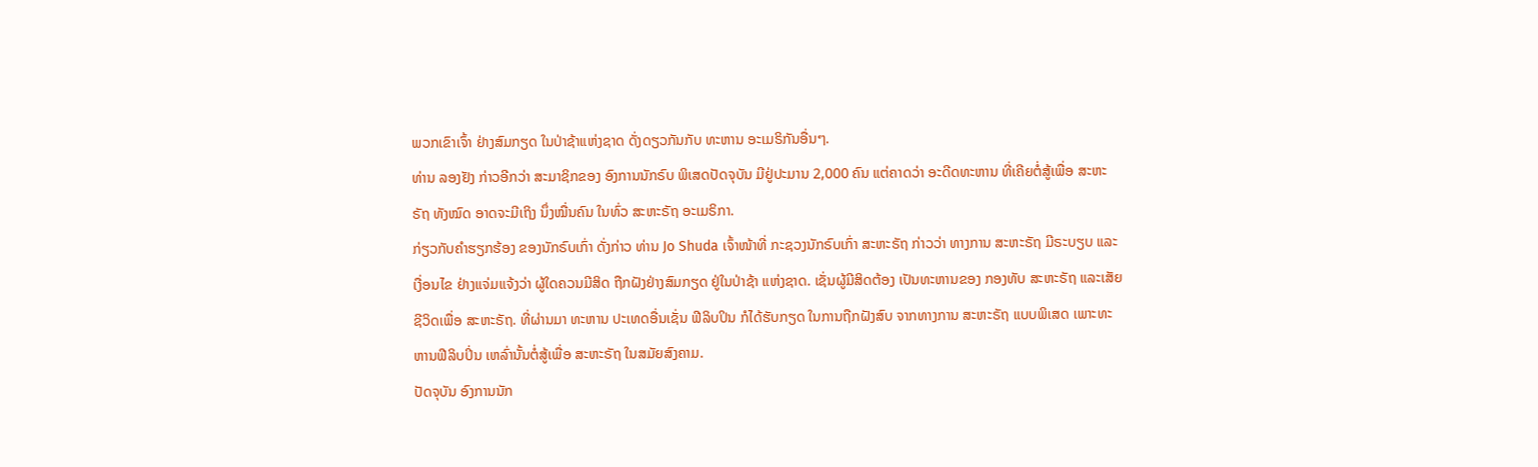ພວກເຂົາເຈົ້າ ຢ່າງສົມກຽດ ໃນປ່າຊ້າແຫ່ງຊາດ ດັ່ງດຽວກັນກັບ ທະຫານ ອະເມຣິກັນອື່ນໆ.
ທ່ານ ລອງຢັງ ກ່າວອີກວ່າ ສະມາຊິກຂອງ ອົງການນັກຣົບ ພິເສດປັດຈຸບັນ ມີຢູ່ປະມານ 2,000 ຄົນ ແຕ່ຄາດວ່າ ອະດີດທະຫານ ທີ່ເຄີຍຕໍ່ສູ້ເພື່ອ ສະຫະຣັຖ ທັງໝົດ ອາດຈະມີເຖິງ ນຶ່ງໝື່ນຄົນ ໃນທົ່ວ ສະຫະຣັຖ ອະເມຣິກາ.
ກ່ຽວກັບຄຳຮຽກຮ້ອງ ຂອງນັກຣົບເກົ່າ ດັ່ງກ່າວ ທ່ານ Jo Shuda ເຈົ້າໜ້າທີ່ ກະຊວງນັກຣົບເກົ່າ ສະຫະຣັຖ ກ່າວວ່າ ທາງການ ສະຫະຣັຖ ມີຣະບຽບ ແລະເງື່ອນໄຂ ຢ່າງແຈ່ມແຈ້ງວ່າ ຜູ້ໃດຄວນມີສິດ ຖືກຝັງຢ່າງສົມກຽດ ຢູ່ໃນປ່າຊ້າ ແຫ່ງຊາດ. ເຊັ່ນຜູ້ມີສິດຕ້ອງ ເປັນທະຫານຂອງ ກອງທັບ ສະຫະຣັຖ ແລະເສັຍຊີວິດເພື່ອ ສະຫະຣັຖ. ທີ່ຜ່ານມາ ທະຫານ ປະເທດອື່ນເຊັ່ນ ຟີລິບປິນ ກໍໄດ້ຮັບກຽດ ໃນການຖືກຝັງສົບ ຈາກທາງການ ສະຫະຣັຖ ແບບພິເສດ ເພາະທະຫານຟີລິບປິ່ນ ເຫລົ່ານັ້ນຕໍ່ສູ້ເພື່ອ ສະຫະຣັຖ ໃນສມັຍສົງຄາມ.
ປັດຈຸບັນ ອົງການນັກ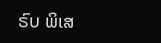ຣົບ ພິເສ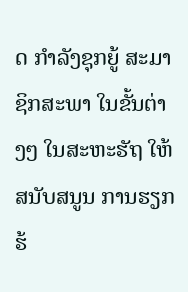ດ ກຳລັງຊຸກຍູ້ ສະມາຊິກສະພາ ໃນຂັ້ນຕ່າງໆ ໃນສະຫະຮັຖ ໃຫ້ສນັບສນູນ ການຮຽກຮ້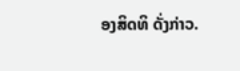ອງສິດທິ ດັ່ງກ່າວ.